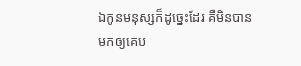ឯកូនមនុស្សក៏ដូច្នេះដែរ គឺមិនបានមកឲ្យគេប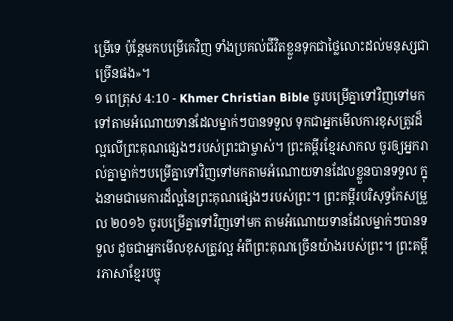ម្រើទេ ប៉ុន្ដែមកបម្រើគេវិញ ទាំងប្រគល់ជីវិតខ្លួនទុកជាថ្លៃលោះដល់មនុស្សជាច្រើនផង»។
១ ពេត្រុស 4:10 - Khmer Christian Bible ចូរបម្រើគ្នាទៅវិញទៅមកទៅតាមអំណោយទានដែលម្នាក់ៗបានទទួល ទុកជាអ្នកមើលការខុសត្រូវដ៏ល្អលើព្រះគុណផ្សេងៗរបស់ព្រះជាម្ចាស់។ ព្រះគម្ពីរខ្មែរសាកល ចូរឲ្យអ្នករាល់គ្នាម្នាក់ៗបម្រើគ្នាទៅវិញទៅមកតាមអំណោយទានដែលខ្លួនបានទទួល ក្នុងនាមជាមេការដ៏ល្អនៃព្រះគុណផ្សេងៗរបស់ព្រះ។ ព្រះគម្ពីរបរិសុទ្ធកែសម្រួល ២០១៦ ចូរបម្រើគ្នាទៅវិញទៅមក តាមអំណោយទានដែលម្នាក់ៗបានទទួល ដូចជាអ្នកមើលខុសត្រូវល្អ អំពីព្រះគុណច្រើនយ៉ាងរបស់ព្រះ។ ព្រះគម្ពីរភាសាខ្មែរបច្ចុ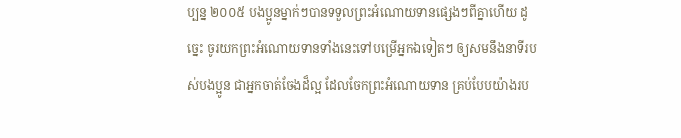ប្បន្ន ២០០៥ បងប្អូនម្នាក់ៗបានទទួលព្រះអំណោយទានផ្សេងៗពីគ្នាហើយ ដូច្នេះ ចូរយកព្រះអំណោយទានទាំងនេះទៅបម្រើអ្នកឯទៀតៗ ឲ្យសមនឹងនាទីរបស់បងប្អូន ជាអ្នកចាត់ចែងដ៏ល្អ ដែលចែកព្រះអំណោយទាន គ្រប់បែបយ៉ាងរប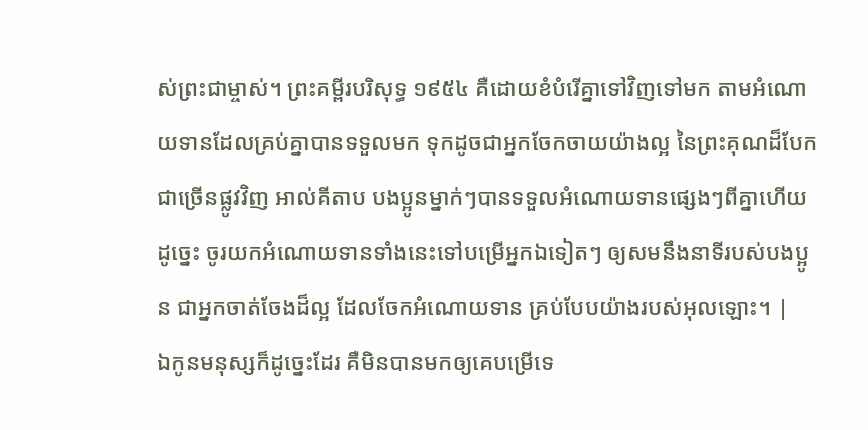ស់ព្រះជាម្ចាស់។ ព្រះគម្ពីរបរិសុទ្ធ ១៩៥៤ គឺដោយខំបំរើគ្នាទៅវិញទៅមក តាមអំណោយទានដែលគ្រប់គ្នាបានទទួលមក ទុកដូចជាអ្នកចែកចាយយ៉ាងល្អ នៃព្រះគុណដ៏បែកជាច្រើនផ្លូវវិញ អាល់គីតាប បងប្អូនម្នាក់ៗបានទទួលអំណោយទានផ្សេងៗពីគ្នាហើយ ដូច្នេះ ចូរយកអំណោយទានទាំងនេះទៅបម្រើអ្នកឯទៀតៗ ឲ្យសមនឹងនាទីរបស់បងប្អូន ជាអ្នកចាត់ចែងដ៏ល្អ ដែលចែកអំណោយទាន គ្រប់បែបយ៉ាងរបស់អុលឡោះ។ |
ឯកូនមនុស្សក៏ដូច្នេះដែរ គឺមិនបានមកឲ្យគេបម្រើទេ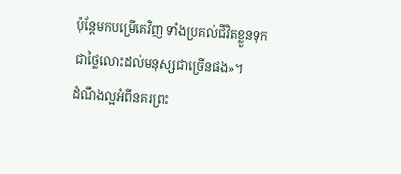ប៉ុន្ដែមកបម្រើគេវិញ ទាំងប្រគល់ជីវិតខ្លួនទុកជាថ្លៃលោះដល់មនុស្សជាច្រើនផង»។
ដំណឹងល្អអំពីនគរព្រះ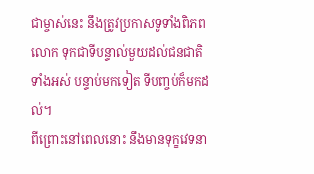ជាម្ចាស់នេះ នឹងត្រូវប្រកាសទូទាំងពិភពលោក ទុកជាទីបន្ទាល់មួយដល់ជនជាតិទាំងអស់ បន្ទាប់មកទៀត ទីបញ្ចប់ក៏មកដល់។
ពីព្រោះនៅពេលនោះ នឹងមានទុក្ខវេទនា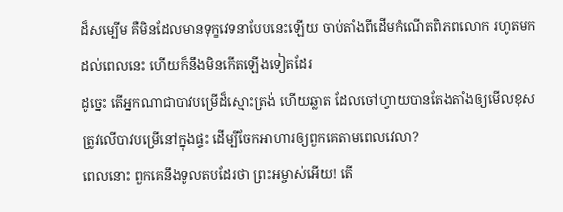ដ៏សម្បើម គឺមិនដែលមានទុក្ខវេទនាបែបនេះឡើយ ចាប់តាំងពីដើមកំណើតពិភពលោក រហូតមកដល់ពេលនេះ ហើយក៏នឹងមិនកើតឡើងទៀតដែរ
ដូច្នេះ តើអ្នកណាជាបាវបម្រើដ៏ស្មោះត្រង់ ហើយឆ្លាត ដែលចៅហ្វាយបានតែងតាំងឲ្យមើលខុសត្រូវលើបាវបម្រើនៅក្នុងផ្ទះ ដើម្បីចែកអាហារឲ្យពួកគេតាមពេលវេលា?
ពេលនោះ ពួកគេនឹងទូលតបដែរថា ព្រះអម្ចាស់អើយ! តើ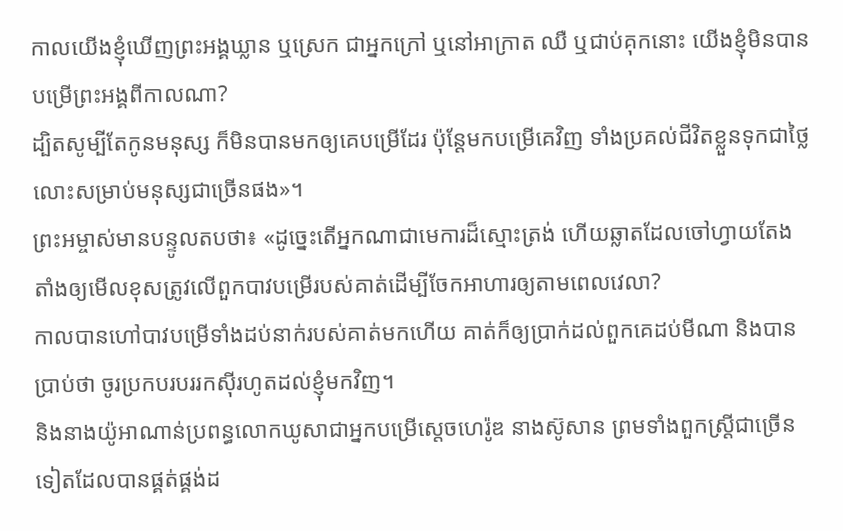កាលយើងខ្ញុំឃើញព្រះអង្គឃ្លាន ឬស្រេក ជាអ្នកក្រៅ ឬនៅអាក្រាត ឈឺ ឬជាប់គុកនោះ យើងខ្ញុំមិនបានបម្រើព្រះអង្គពីកាលណា?
ដ្បិតសូម្បីតែកូនមនុស្ស ក៏មិនបានមកឲ្យគេបម្រើដែរ ប៉ុន្ដែមកបម្រើគេវិញ ទាំងប្រគល់ជីវិតខ្លួនទុកជាថ្លៃលោះសម្រាប់មនុស្សជាច្រើនផង»។
ព្រះអម្ចាស់មានបន្ទូលតបថា៖ «ដូច្នេះតើអ្នកណាជាមេការដ៏ស្មោះត្រង់ ហើយឆ្លាតដែលចៅហ្វាយតែងតាំងឲ្យមើលខុសត្រូវលើពួកបាវបម្រើរបស់គាត់ដើម្បីចែកអាហារឲ្យតាមពេលវេលា?
កាលបានហៅបាវបម្រើទាំងដប់នាក់របស់គាត់មកហើយ គាត់ក៏ឲ្យបា្រក់ដល់ពួកគេដប់មីណា និងបានប្រាប់ថា ចូរប្រកបរបររកស៊ីរហូតដល់ខ្ញុំមកវិញ។
និងនាងយ៉ូអាណាន់ប្រពន្ធលោកឃូសាជាអ្នកបម្រើស្ដេចហេរ៉ូឌ នាងស៊ូសាន ព្រមទាំងពួកស្ដ្រីជាច្រើនទៀតដែលបានផ្គត់ផ្គង់ដ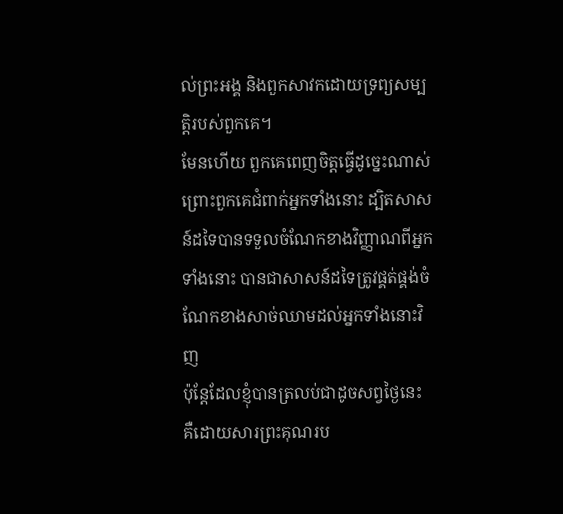ល់ព្រះអង្គ និងពួកសាវកដោយទ្រព្យសម្បត្ដិរបស់ពួកគេ។
មែនហើយ ពួកគេពេញចិត្ដធ្វើដូច្នេះណាស់ ព្រោះពួកគេជំពាក់អ្នកទាំងនោះ ដ្បិតសាសន៍ដទៃបានទទួលចំណែកខាងវិញ្ញាណពីអ្នកទាំងនោះ បានជាសាសន៍ដទៃត្រូវផ្គត់ផ្គង់ចំណែកខាងសាច់ឈាមដល់អ្នកទាំងនោះវិញ
ប៉ុន្ដែដែលខ្ញុំបានត្រលប់ជាដូចសព្វថ្ងៃនេះ គឺដោយសារព្រះគុណរប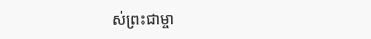ស់ព្រះជាម្ចា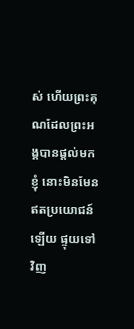ស់ ហើយព្រះគុណដែលព្រះអង្គបានផ្ដល់មកខ្ញុំ នោះមិនមែនឥតប្រយោជន៍ឡើយ ផ្ទុយទៅវិញ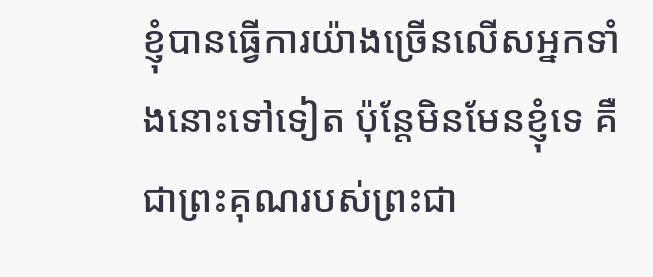ខ្ញុំបានធ្វើការយ៉ាងច្រើនលើសអ្នកទាំងនោះទៅទៀត ប៉ុន្ដែមិនមែនខ្ញុំទេ គឺជាព្រះគុណរបស់ព្រះជា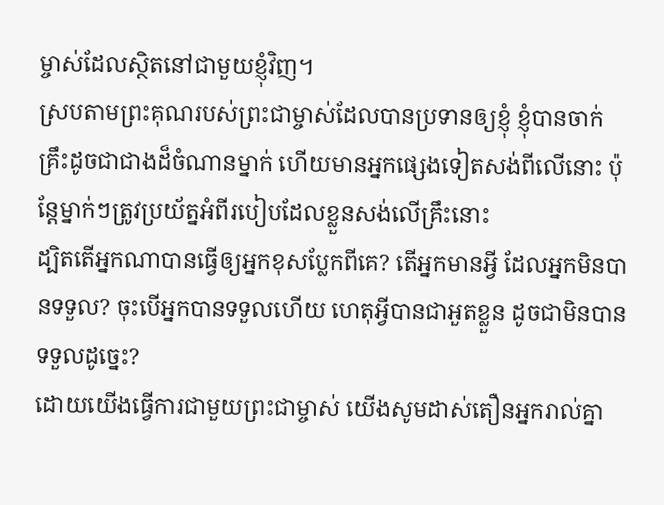ម្ចាស់ដែលស្ថិតនៅជាមួយខ្ញុំវិញ។
ស្របតាមព្រះគុណរបស់ព្រះជាម្ចាស់ដែលបានប្រទានឲ្យខ្ញុំ ខ្ញុំបានចាក់គ្រឹះដូចជាជាងដ៏ចំណានម្នាក់ ហើយមានអ្នកផ្សេងទៀតសង់ពីលើនោះ ប៉ុន្ដែម្នាក់ៗត្រូវប្រយ័ត្នអំពីរបៀបដែលខ្លួនសង់លើគ្រឹះនោះ
ដ្បិតតើអ្នកណាបានធ្វើឲ្យអ្នកខុសប្លែកពីគេ? តើអ្នកមានអ្វី ដែលអ្នកមិនបានទទួល? ចុះបើអ្នកបានទទួលហើយ ហេតុអ្វីបានជាអួតខ្លួន ដូចជាមិនបានទទួលដូច្នេះ?
ដោយយើងធ្វើការជាមួយព្រះជាម្ចាស់ យើងសូមដាស់តឿនអ្នករាល់គ្នា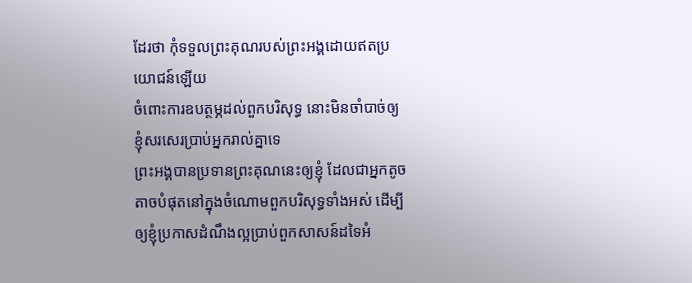ដែរថា កុំទទួលព្រះគុណរបស់ព្រះអង្គដោយឥតប្រយោជន៍ឡើយ
ចំពោះការឧបត្ថម្ភដល់ពួកបរិសុទ្ធ នោះមិនចាំបាច់ឲ្យខ្ញុំសរសេរប្រាប់អ្នករាល់គ្នាទេ
ព្រះអង្គបានប្រទានព្រះគុណនេះឲ្យខ្ញុំ ដែលជាអ្នកតូចតាចបំផុតនៅក្នុងចំណោមពួកបរិសុទ្ធទាំងអស់ ដើម្បីឲ្យខ្ញុំប្រកាសដំណឹងល្អប្រាប់ពួកសាសន៍ដទៃអំ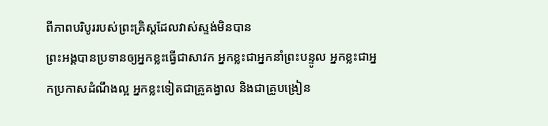ពីភាពបរិបូររបស់ព្រះគ្រិស្ដដែលវាស់ស្ទង់មិនបាន
ព្រះអង្គបានប្រទានឲ្យអ្នកខ្លះធ្វើជាសាវក អ្នកខ្លះជាអ្នកនាំព្រះបន្ទូល អ្នកខ្លះជាអ្នកប្រកាសដំណឹងល្អ អ្នកខ្លះទៀតជាគ្រូគង្វាល និងជាគ្រូបង្រៀន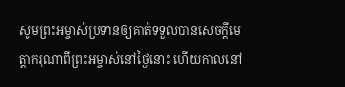សូមព្រះអម្ចាស់ប្រទានឲ្យគាត់ទទួលបានសេចក្ដីមេត្តាករុណាពីព្រះអម្ចាស់នៅថ្ងៃនោះ ហើយកាលនៅ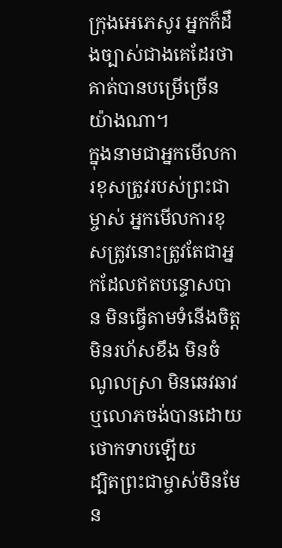ក្រុងអេភេសូរ អ្នកក៏ដឹងច្បាស់ជាងគេដែរថា គាត់បានបម្រើច្រើនយ៉ាងណា។
ក្នុងនាមជាអ្នកមើលការខុសត្រូវរបស់ព្រះជាម្ចាស់ អ្នកមើលការខុសត្រូវនោះត្រូវតែជាអ្នកដែលឥតបន្ទោសបាន មិនធ្វើតាមទំនើងចិត្ដ មិនរហ័សខឹង មិនចំណូលស្រា មិនឆេវឆាវ ឬលោភចង់បានដោយថោកទាបឡើយ
ដ្បិតព្រះជាម្ចាស់មិនមែន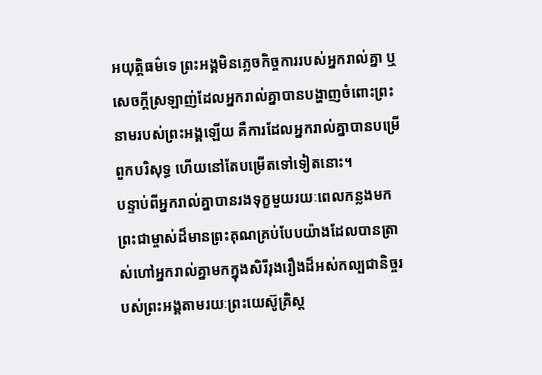អយុត្តិធម៌ទេ ព្រះអង្គមិនភ្លេចកិច្ចការរបស់អ្នករាល់គ្នា ឬសេចក្ដីស្រឡាញ់ដែលអ្នករាល់គ្នាបានបង្ហាញចំពោះព្រះនាមរបស់ព្រះអង្គឡើយ គឺការដែលអ្នករាល់គ្នាបានបម្រើពួកបរិសុទ្ធ ហើយនៅតែបម្រើតទៅទៀតនោះ។
បន្ទាប់ពីអ្នករាល់គ្នាបានរងទុក្ខមួយរយៈពេលកន្លងមក ព្រះជាម្ចាស់ដ៏មានព្រះគុណគ្រប់បែបយ៉ាងដែលបានត្រាស់ហៅអ្នករាល់គ្នាមកក្នុងសិរីរុងរឿងដ៏អស់កល្បជានិច្ចរបស់ព្រះអង្គតាមរយៈព្រះយេស៊ូគ្រិស្ដ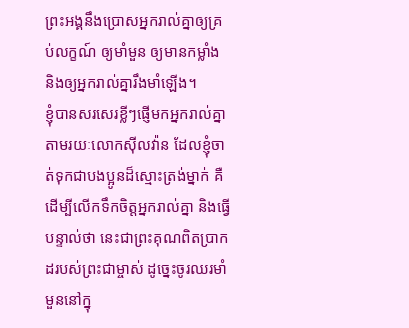ព្រះអង្គនឹងប្រោសអ្នករាល់គ្នាឲ្យគ្រប់លក្ខណ៍ ឲ្យមាំមួន ឲ្យមានកម្លាំង និងឲ្យអ្នករាល់គ្នារឹងមាំឡើង។
ខ្ញុំបានសរសេរខ្លីៗផ្ញើមកអ្នករាល់គ្នាតាមរយៈលោកស៊ីលវ៉ាន ដែលខ្ញុំចាត់ទុកជាបងប្អូនដ៏ស្មោះត្រង់ម្នាក់ គឺដើម្បីលើកទឹកចិត្ដអ្នករាល់គ្នា និងធ្វើបន្ទាល់ថា នេះជាព្រះគុណពិតប្រាកដរបស់ព្រះជាម្ចាស់ ដូច្នេះចូរឈរមាំមួននៅក្នុ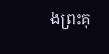ងព្រះគុ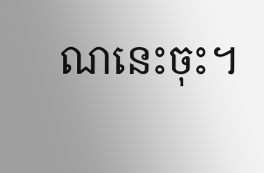ណនេះចុះ។